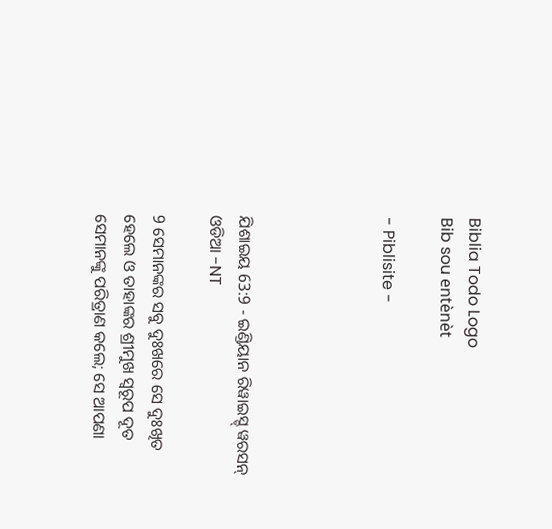Biblia Todo Logo
Bib sou entènèt

- Piblisite -




ଯିଶାଇୟ 63:9 - ଇଣ୍ଡିୟାନ ରିୱାଇସ୍ଡ୍ ୱରସନ୍ ଓଡିଆ -NT

9 ସେମାନଙ୍କର ସବୁ ଦୁଃଖରେ ସେ ଦୁଃଖିତ ହେଲେ ଓ ତାହାଙ୍କର ଶ୍ରୀମୁଖ ସ୍ୱରୂପ ଦୂତ ସେମାନଙ୍କୁ ପରିତ୍ରାଣ କଲେ; ସେ ଆପଣା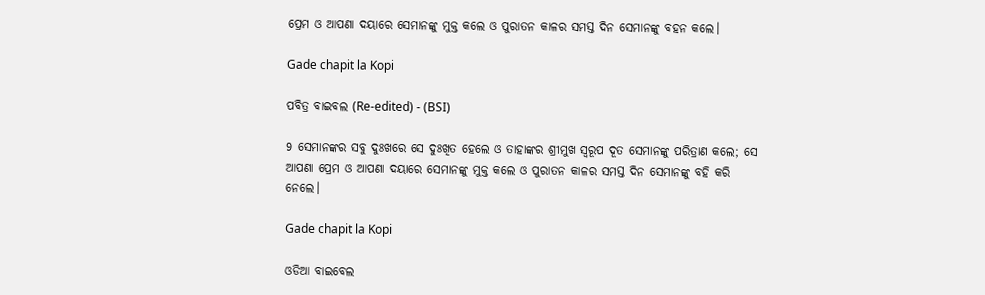ପ୍ରେମ ଓ ଆପଣା ଦୟାରେ ସେମାନଙ୍କୁ ମୁକ୍ତ କଲେ ଓ ପୁରାତନ କାଳର ସମସ୍ତ ଦିନ ସେମାନଙ୍କୁ ବହନ କଲେ।

Gade chapit la Kopi

ପବିତ୍ର ବାଇବଲ (Re-edited) - (BSI)

9 ସେମାନଙ୍କର ସବୁ ଦୁଃଖରେ ସେ ଦୁଃଖିତ ହେଲେ ଓ ତାହାଙ୍କର ଶ୍ରୀମୁଖ ସ୍ଵରୂପ ଦୂତ ସେମାନଙ୍କୁ ପରିତ୍ରାଣ କଲେ; ସେ ଆପଣା ପ୍ରେମ ଓ ଆପଣା ଦୟାରେ ସେମାନଙ୍କୁ ମୁକ୍ତ କଲେ ଓ ପୁରାତନ କାଳର ସମସ୍ତ ଦିନ ସେମାନଙ୍କୁ ବହି କରି ନେଲେ।

Gade chapit la Kopi

ଓଡିଆ ବାଇବେଲ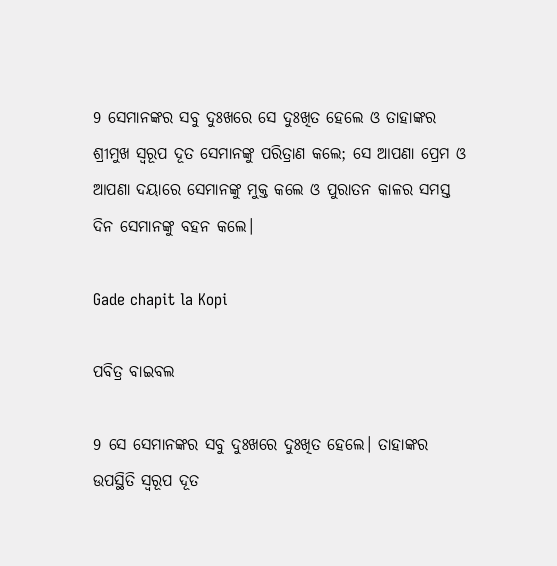9 ସେମାନଙ୍କର ସବୁ ଦୁଃଖରେ ସେ ଦୁଃଖିତ ହେଲେ ଓ ତାହାଙ୍କର ଶ୍ରୀମୁଖ ସ୍ୱରୂପ ଦୂତ ସେମାନଙ୍କୁ ପରିତ୍ରାଣ କଲେ; ସେ ଆପଣା ପ୍ରେମ ଓ ଆପଣା ଦୟାରେ ସେମାନଙ୍କୁ ମୁକ୍ତ କଲେ ଓ ପୁରାତନ କାଳର ସମସ୍ତ ଦିନ ସେମାନଙ୍କୁ ବହନ କଲେ।

Gade chapit la Kopi

ପବିତ୍ର ବାଇବଲ

9 ସେ ସେମାନଙ୍କର ସବୁ ଦୁଃଖରେ ଦୁଃଖିତ ହେଲେ। ତାହାଙ୍କର ଉପସ୍ଥିତି ସ୍ୱରୂପ ଦୂତ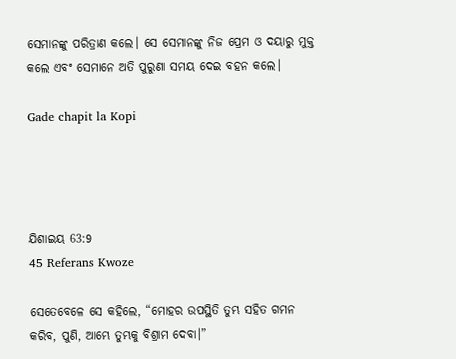ସେମାନଙ୍କୁ ପରିତ୍ରାଣ କଲେ। ସେ ସେମାନଙ୍କୁ ନିଜ ପ୍ରେମ ଓ ଦୟାରୁ ମୁକ୍ତ କଲେ ଏବଂ ସେମାନେ ଅତି ପୁରୁଣା ସମୟ ଦେଇ ବହନ କଲେ।

Gade chapit la Kopi




ଯିଶାଇୟ 63:9
45 Referans Kwoze

ସେତେବେଳେ ସେ କହିଲେ, “ମୋହର ଉପସ୍ଥିତି ତୁମ୍ଭ ସହିତ ଗମନ କରିବ, ପୁଣି, ଆମ୍ଭେ ତୁମ୍ଭକୁ ବିଶ୍ରାମ ଦେବା।”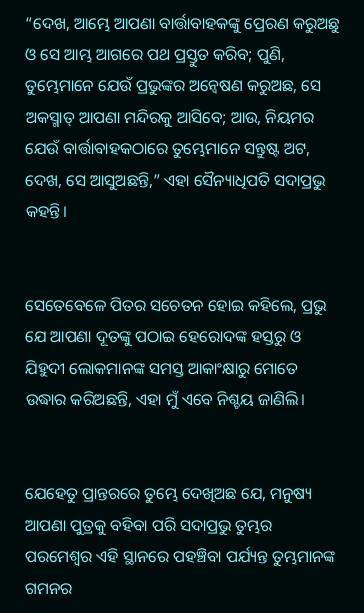“ଦେଖ, ଆମ୍ଭେ ଆପଣା ବାର୍ତ୍ତାବାହକଙ୍କୁ ପ୍ରେରଣ କରୁଅଛୁ ଓ ସେ ଆମ୍ଭ ଆଗରେ ପଥ ପ୍ରସ୍ତୁତ କରିବ; ପୁଣି, ତୁମ୍ଭେମାନେ ଯେଉଁ ପ୍ରଭୁଙ୍କର ଅନ୍ୱେଷଣ କରୁଅଛ, ସେ ଅକସ୍ମାତ୍‍ ଆପଣା ମନ୍ଦିରକୁ ଆସିବେ; ଆଉ, ନିୟମର ଯେଉଁ ବାର୍ତ୍ତାବାହକଠାରେ ତୁମ୍ଭେମାନେ ସନ୍ତୁଷ୍ଟ ଅଟ, ଦେଖ, ସେ ଆସୁଅଛନ୍ତି,” ଏହା ସୈନ୍ୟାଧିପତି ସଦାପ୍ରଭୁ କହନ୍ତି।


ସେତେବେଳେ ପିତର ସଚେତନ ହୋଇ କହିଲେ, ପ୍ରଭୁ ଯେ ଆପଣା ଦୂତଙ୍କୁ ପଠାଇ ହେରୋଦଙ୍କ ହସ୍ତରୁ ଓ ଯିହୁଦୀ ଲୋକମାନଙ୍କ ସମସ୍ତ ଆକାଂକ୍ଷାରୁ ମୋତେ ଉଦ୍ଧାର କରିଅଛନ୍ତି, ଏହା ମୁଁ ଏବେ ନିଶ୍ଚୟ ଜାଣିଲି।


ଯେହେତୁ ପ୍ରାନ୍ତରରେ ତୁମ୍ଭେ ଦେଖିଅଛ ଯେ, ମନୁଷ୍ୟ ଆପଣା ପୁତ୍ରକୁ ବହିବା ପରି ସଦାପ୍ରଭୁ ତୁମ୍ଭର ପରମେଶ୍ୱର ଏହି ସ୍ଥାନରେ ପହଞ୍ଚିବା ପର୍ଯ୍ୟନ୍ତ ତୁମ୍ଭମାନଙ୍କ ଗମନର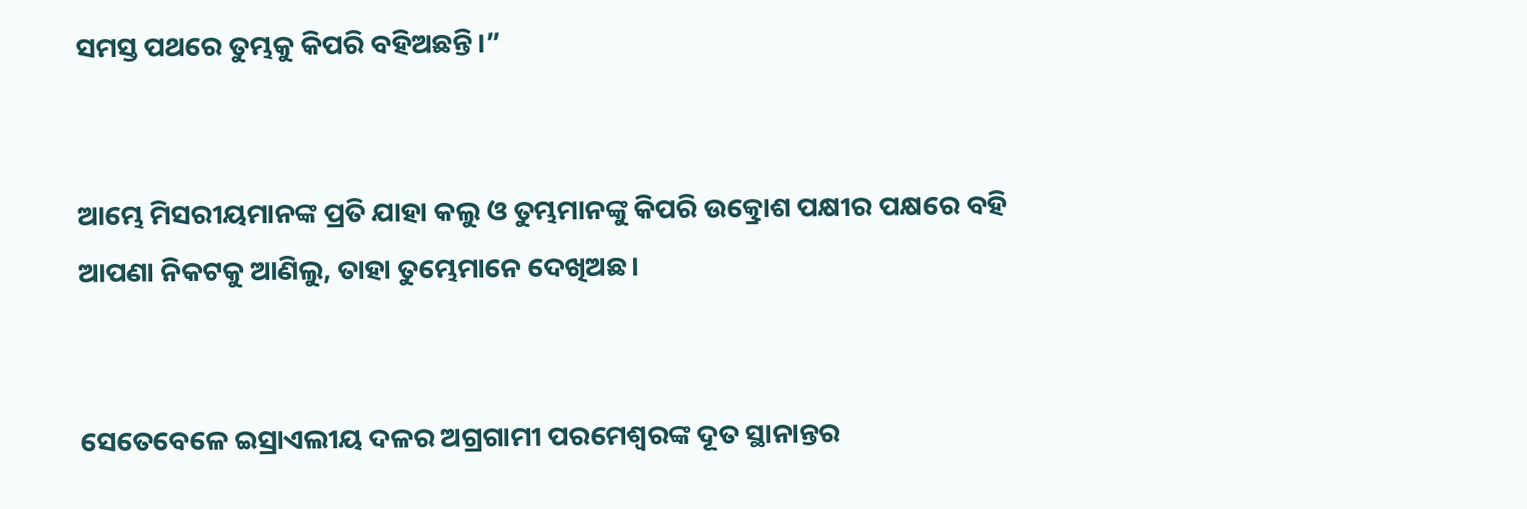ସମସ୍ତ ପଥରେ ତୁମ୍ଭକୁ କିପରି ବହିଅଛନ୍ତି।”


ଆମ୍ଭେ ମିସରୀୟମାନଙ୍କ ପ୍ରତି ଯାହା କଲୁ ଓ ତୁମ୍ଭମାନଙ୍କୁ କିପରି ଉତ୍କ୍ରୋଶ ପକ୍ଷୀର ପକ୍ଷରେ ବହି ଆପଣା ନିକଟକୁ ଆଣିଲୁ, ତାହା ତୁମ୍ଭେମାନେ ଦେଖିଅଛ।


ସେତେବେଳେ ଇସ୍ରାଏଲୀୟ ଦଳର ଅଗ୍ରଗାମୀ ପରମେଶ୍ୱରଙ୍କ ଦୂତ ସ୍ଥାନାନ୍ତର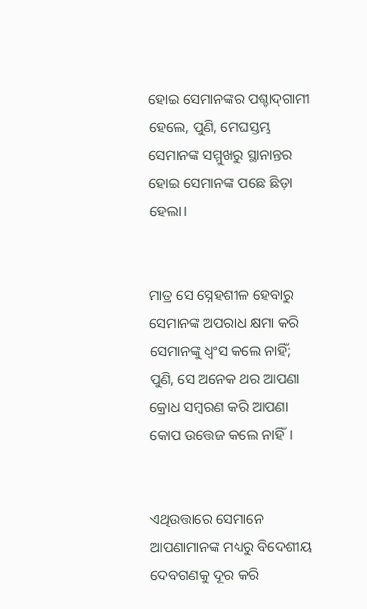ହୋଇ ସେମାନଙ୍କର ପଶ୍ଚାଦ୍‍ଗାମୀ ହେଲେ, ପୁଣି, ମେଘସ୍ତମ୍ଭ ସେମାନଙ୍କ ସମ୍ମୁଖରୁ ସ୍ଥାନାନ୍ତର ହୋଇ ସେମାନଙ୍କ ପଛେ ଛିଡ଼ା ହେଲା।


ମାତ୍ର ସେ ସ୍ନେହଶୀଳ ହେବାରୁ ସେମାନଙ୍କ ଅପରାଧ କ୍ଷମା କରି ସେମାନଙ୍କୁ ଧ୍ୱଂସ କଲେ ନାହିଁ; ପୁଣି, ସେ ଅନେକ ଥର ଆପଣା କ୍ରୋଧ ସମ୍ବରଣ କରି ଆପଣା କୋପ ଉତ୍ତେଜ କଲେ ନାହିଁ।


ଏଥିଉତ୍ତାରେ ସେମାନେ ଆପଣାମାନଙ୍କ ମଧ୍ୟରୁ ବିଦେଶୀୟ ଦେବଗଣକୁ ଦୂର କରି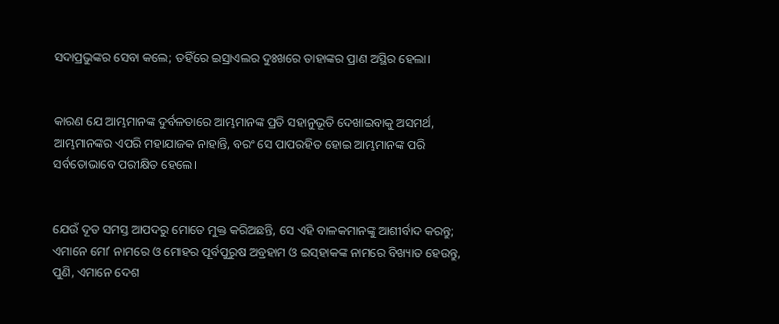ସଦାପ୍ରଭୁଙ୍କର ସେବା କଲେ; ତହିଁରେ ଇସ୍ରାଏଲର ଦୁଃଖରେ ତାହାଙ୍କର ପ୍ରାଣ ଅସ୍ଥିର ହେଲା।


କାରଣ ଯେ ଆମ୍ଭମାନଙ୍କ ଦୁର୍ବଳତାରେ ଆମ୍ଭମାନଙ୍କ ପ୍ରତି ସହାନୁଭୂତି ଦେଖାଇବାକୁ ଅସମର୍ଥ, ଆମ୍ଭମାନଙ୍କର ଏପରି ମହାଯାଜକ ନାହାନ୍ତି, ବରଂ ସେ ପାପରହିତ ହୋଇ ଆମ୍ଭମାନଙ୍କ ପରି ସର୍ବତୋଭାବେ ପରୀକ୍ଷିତ ହେଲେ।


ଯେଉଁ ଦୂତ ସମସ୍ତ ଆପଦରୁ ମୋତେ ମୁକ୍ତ କରିଅଛନ୍ତି, ସେ ଏହି ବାଳକମାନଙ୍କୁ ଆଶୀର୍ବାଦ କରନ୍ତୁ; ଏମାନେ ମୋʼ ନାମରେ ଓ ମୋହର ପୂର୍ବପୁରୁଷ ଅବ୍ରହାମ ଓ ଇସ୍‌ହାକଙ୍କ ନାମରେ ବିଖ୍ୟାତ ହେଉନ୍ତୁ, ପୁଣି, ଏମାନେ ଦେଶ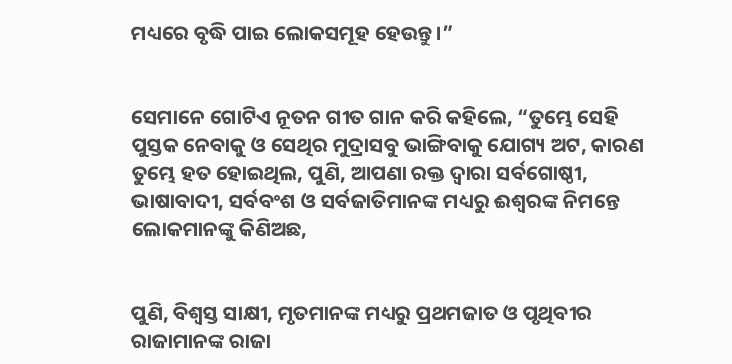ମଧ୍ୟରେ ବୃଦ୍ଧି ପାଇ ଲୋକସମୂହ ହେଉନ୍ତୁ।”


ସେମାନେ ଗୋଟିଏ ନୂତନ ଗୀତ ଗାନ କରି କହିଲେ, “ତୁମ୍ଭେ ସେହି ପୁସ୍ତକ ନେବାକୁ ଓ ସେଥିର ମୁଦ୍ରାସବୁ ଭାଙ୍ଗିବାକୁ ଯୋଗ୍ୟ ଅଟ, କାରଣ ତୁମ୍ଭେ ହତ ହୋଇଥିଲ, ପୁଣି, ଆପଣା ରକ୍ତ ଦ୍ୱାରା ସର୍ବଗୋଷ୍ଠୀ, ଭାଷାବାଦୀ, ସର୍ବବଂଶ ଓ ସର୍ବଜାତିମାନଙ୍କ ମଧ୍ୟରୁ ଈଶ୍ବରଙ୍କ ନିମନ୍ତେ ଲୋକମାନଙ୍କୁ କିଣିଅଛ,


ପୁଣି, ବିଶ୍ୱସ୍ତ ସାକ୍ଷୀ, ମୃତମାନଙ୍କ ମଧ୍ୟରୁ ପ୍ରଥମଜାତ ଓ ପୃଥିବୀର ରାଜାମାନଙ୍କ ରାଜା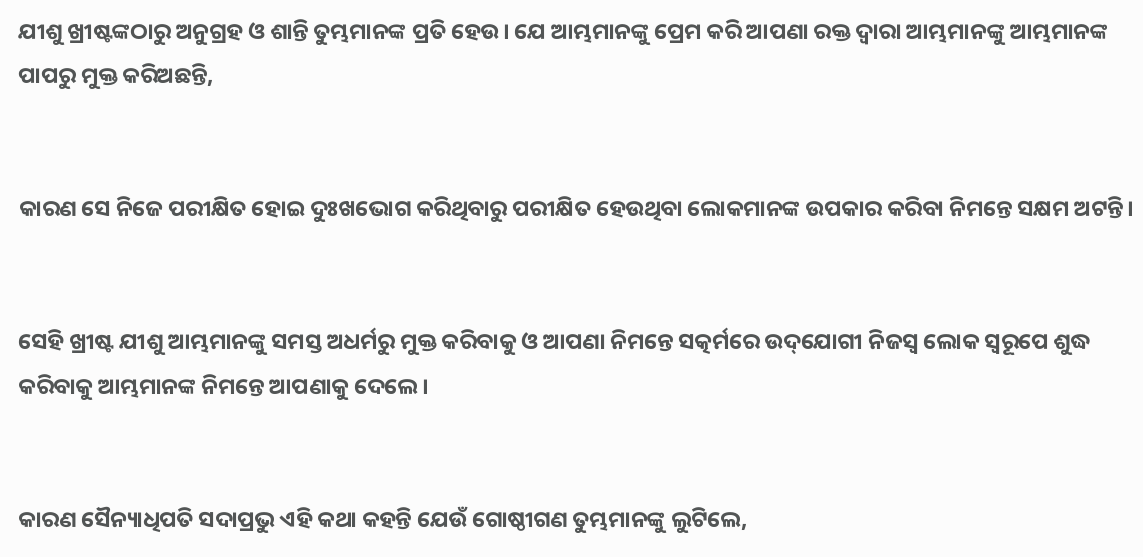ଯୀଶୁ ଖ୍ରୀଷ୍ଟଙ୍କଠାରୁ ଅନୁଗ୍ରହ ଓ ଶାନ୍ତି ତୁମ୍ଭମାନଙ୍କ ପ୍ରତି ହେଉ। ଯେ ଆମ୍ଭମାନଙ୍କୁ ପ୍ରେମ କରି ଆପଣା ରକ୍ତ ଦ୍ୱାରା ଆମ୍ଭମାନଙ୍କୁ ଆମ୍ଭମାନଙ୍କ ପାପରୁ ମୁକ୍ତ କରିଅଛନ୍ତି,


କାରଣ ସେ ନିଜେ ପରୀକ୍ଷିତ ହୋଇ ଦୁଃଖଭୋଗ କରିଥିବାରୁ ପରୀକ୍ଷିତ ହେଉଥିବା ଲୋକମାନଙ୍କ ଉପକାର କରିବା ନିମନ୍ତେ ସକ୍ଷମ ଅଟନ୍ତି।


ସେହି ଖ୍ରୀଷ୍ଟ ଯୀଶୁ ଆମ୍ଭମାନଙ୍କୁ ସମସ୍ତ ଅଧର୍ମରୁ ମୁକ୍ତ କରିବାକୁ ଓ ଆପଣା ନିମନ୍ତେ ସତ୍କର୍ମରେ ଉଦ୍‌ଯୋଗୀ ନିଜସ୍ୱ ଲୋକ ସ୍ୱରୂପେ ଶୁଦ୍ଧ କରିବାକୁ ଆମ୍ଭମାନଙ୍କ ନିମନ୍ତେ ଆପଣାକୁ ଦେଲେ।


କାରଣ ସୈନ୍ୟାଧିପତି ସଦାପ୍ରଭୁ ଏହି କଥା କହନ୍ତି ଯେଉଁ ଗୋଷ୍ଠୀଗଣ ତୁମ୍ଭମାନଙ୍କୁ ଲୁଟିଲେ,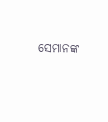ସେମାନଙ୍କ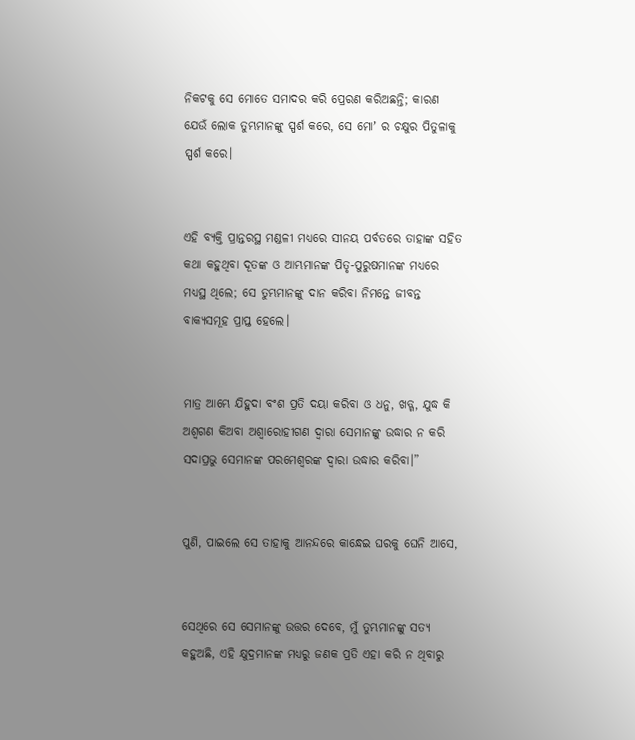ନିକଟକୁ ସେ ମୋତେ ସମାଦର କରି ପ୍ରେରଣ କରିଅଛନ୍ତି; କାରଣ ଯେଉଁ ଲୋକ ତୁମ୍ଭମାନଙ୍କୁ ସ୍ପର୍ଶ କରେ, ସେ ମୋʼ ର ଚକ୍ଷୁର ପିତୁଳାକୁ ସ୍ପର୍ଶ କରେ।


ଏହି ବ୍ୟକ୍ତି ପ୍ରାନ୍ତରସ୍ଥ ମଣ୍ଡଳୀ ମଧ୍ୟରେ ସୀନୟ ପର୍ବତରେ ତାହାଙ୍କ ସହିତ କଥା କହୁଥିବା ଦୂତଙ୍କ ଓ ଆମ୍ଭମାନଙ୍କ ପିତୃ-ପୁରୁଷମାନଙ୍କ ମଧ୍ୟରେ ମଧ୍ୟସ୍ଥ ଥିଲେ; ସେ ତୁମ୍ଭମାନଙ୍କୁ ଦାନ କରିବା ନିମନ୍ତେ ଜୀବନ୍ତ ବାକ୍ୟସମୂହ ପ୍ରାପ୍ତ ହେଲେ।


ମାତ୍ର ଆମ୍ଭେ ଯିହୁଦା ବଂଶ ପ୍ରତି ଦୟା କରିବା ଓ ଧନୁ, ଖଡ୍ଗ, ଯୁଦ୍ଧ କି ଅଶ୍ୱଗଣ କିଅବା ଅଶ୍ୱାରୋହୀଗଣ ଦ୍ୱାରା ସେମାନଙ୍କୁ ଉଦ୍ଧାର ନ କରି ସଦାପ୍ରଭୁ ସେମାନଙ୍କ ପରମେଶ୍ୱରଙ୍କ ଦ୍ୱାରା ଉଦ୍ଧାର କରିବା।”


ପୁଣି, ପାଇଲେ ସେ ତାହାକୁ ଆନନ୍ଦରେ କାନ୍ଧେଇ ଘରକୁ ଘେନି ଆସେ,


ସେଥିରେ ସେ ସେମାନଙ୍କୁ ଉତ୍ତର ଦେବେ, ମୁଁ ତୁମ୍ଭମାନଙ୍କୁ ସତ୍ୟ କହୁଅଛି, ଏହି କ୍ଷୁଦ୍ରମାନଙ୍କ ମଧ୍ୟରୁ ଜଣକ ପ୍ରତି ଏହା କରି ନ ଥିବାରୁ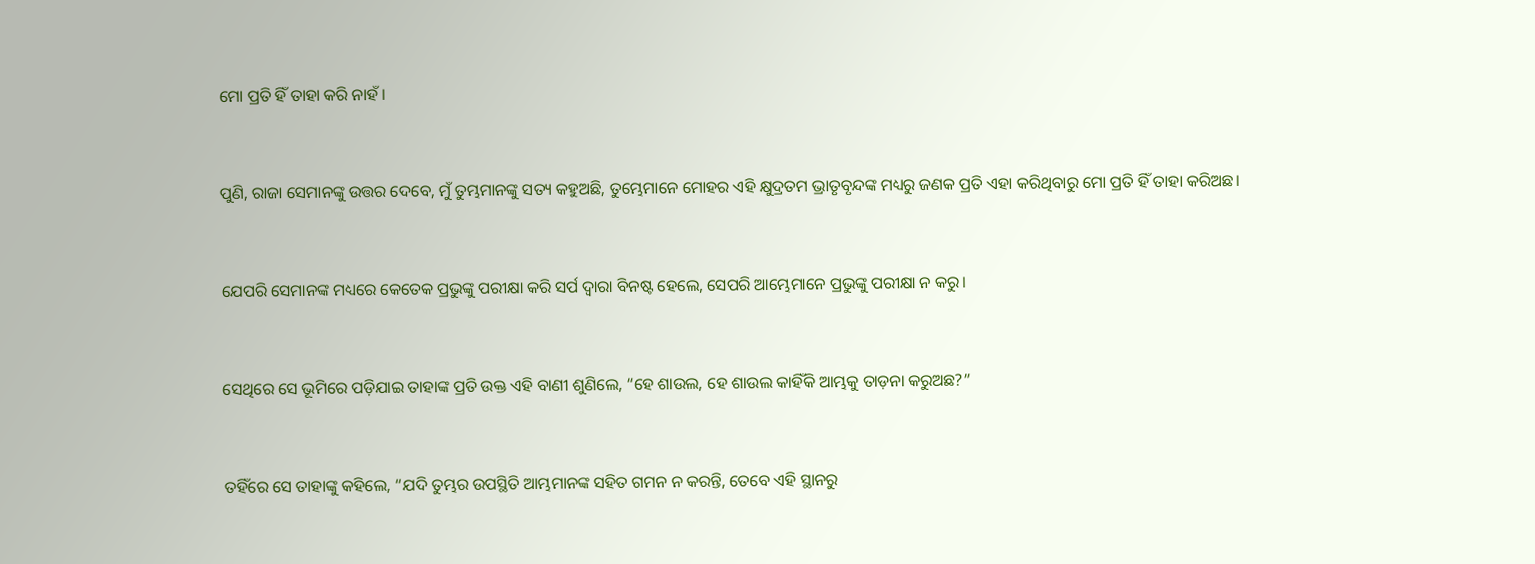ମୋ ପ୍ରତି ହିଁ ତାହା କରି ନାହଁ।


ପୁଣି, ରାଜା ସେମାନଙ୍କୁ ଉତ୍ତର ଦେବେ, ମୁଁ ତୁମ୍ଭମାନଙ୍କୁ ସତ୍ୟ କହୁଅଛି, ତୁମ୍ଭେମାନେ ମୋହର ଏହି କ୍ଷୁଦ୍ରତମ ଭ୍ରାତୃବୃନ୍ଦଙ୍କ ମଧ୍ୟରୁ ଜଣକ ପ୍ରତି ଏହା କରିଥିବାରୁ ମୋ ପ୍ରତି ହିଁ ତାହା କରିଅଛ।


ଯେପରି ସେମାନଙ୍କ ମଧ୍ୟରେ କେତେକ ପ୍ରଭୁଙ୍କୁ ପରୀକ୍ଷା କରି ସର୍ପ ଦ୍ୱାରା ବିନଷ୍ଟ ହେଲେ, ସେପରି ଆମ୍ଭେମାନେ ପ୍ରଭୁଙ୍କୁ ପରୀକ୍ଷା ନ କରୁ।


ସେଥିରେ ସେ ଭୂମିରେ ପଡ଼ିଯାଇ ତାହାଙ୍କ ପ୍ରତି ଉକ୍ତ ଏହି ବାଣୀ ଶୁଣିଲେ, “ହେ ଶାଉଲ, ହେ ଶାଉଲ କାହିଁକି ଆମ୍ଭକୁ ତାଡ଼ନା କରୁଅଛ?”


ତହିଁରେ ସେ ତାହାଙ୍କୁ କହିଲେ, “ଯଦି ତୁମ୍ଭର ଉପସ୍ଥିତି ଆମ୍ଭମାନଙ୍କ ସହିତ ଗମନ ନ କରନ୍ତି, ତେବେ ଏହି ସ୍ଥାନରୁ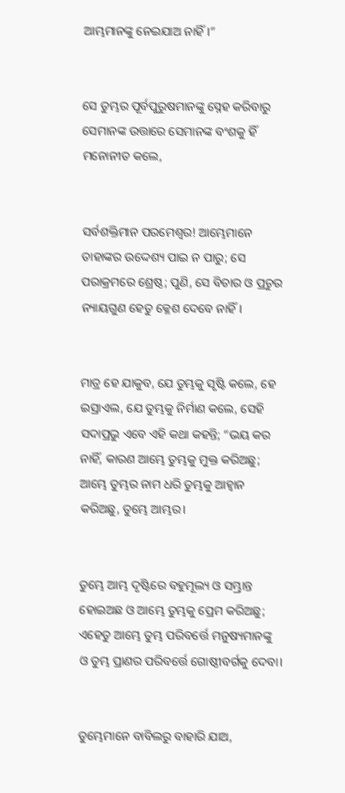ଆମ୍ଭମାନଙ୍କୁ ନେଇଯାଅ ନାହିଁ।”


ସେ ତୁମ୍ଭର ପୂର୍ବପୁରୁଷମାନଙ୍କୁ ସ୍ନେହ କରିବାରୁ ସେମାନଙ୍କ ଉତ୍ତାରେ ସେମାନଙ୍କ ବଂଶକୁ ହିଁ ମନୋନୀତ କଲେ,


ସର୍ବଶକ୍ତିମାନ ପରମେଶ୍ୱର! ଆମ୍ଭେମାନେ ତାହାଙ୍କର ଉଦ୍ଦେଶ୍ୟ ପାଇ ନ ପାରୁ; ସେ ପରାକ୍ରମରେ ଶ୍ରେଷ୍ଠ; ପୁଣି, ସେ ବିଚାର ଓ ପ୍ରଚୁର ନ୍ୟାୟଗୁଣ ହେତୁ କ୍ଳେଶ ଦେବେ ନାହିଁ।


ମାତ୍ର ହେ ଯାକୁବ, ଯେ ତୁମ୍ଭକୁ ସୃଷ୍ଟି କଲେ, ହେ ଇସ୍ରାଏଲ, ଯେ ତୁମ୍ଭକୁ ନିର୍ମାଣ କଲେ, ସେହି ସଦାପ୍ରଭୁ ଏବେ ଏହି କଥା କହନ୍ତି; “ଭୟ କର ନାହିଁ, କାରଣ ଆମ୍ଭେ ତୁମ୍ଭକୁ ମୁକ୍ତ କରିଅଛୁ; ଆମ୍ଭେ ତୁମ୍ଭର ନାମ ଧରି ତୁମ୍ଭକୁ ଆହ୍ୱାନ କରିଅଛୁ, ତୁମ୍ଭେ ଆମ୍ଭର।


ତୁମ୍ଭେ ଆମ୍ଭ ଦୃଷ୍ଟିରେ ବହୁମୂଲ୍ୟ ଓ ସମ୍ଭ୍ରାନ୍ତ ହୋଇଅଛ ଓ ଆମ୍ଭେ ତୁମ୍ଭକୁ ପ୍ରେମ କରିଅଛୁ; ଏହେତୁ ଆମ୍ଭେ ତୁମ୍ଭ ପରିବର୍ତ୍ତେ ମନୁଷ୍ୟମାନଙ୍କୁ ଓ ତୁମ୍ଭ ପ୍ରାଣର ପରିବର୍ତ୍ତେ ଗୋଷ୍ଠୀବର୍ଗକୁ ଦେବା।


ତୁମ୍ଭେମାନେ ବାବିଲରୁ ବାହାରି ଯାଅ,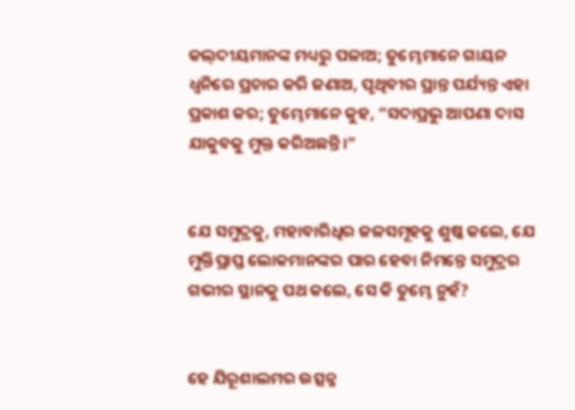କଲ୍‍ଦୀୟମାନଙ୍କ ମଧ୍ୟରୁ ପଳାଅ; ତୁମ୍ଭେମାନେ ଗାୟନ ଧ୍ୱନିରେ ପ୍ରଚାର କରି ଜଣାଅ, ପୃଥିବୀର ପ୍ରାନ୍ତ ପର୍ଯ୍ୟନ୍ତ ଏହା ପ୍ରକାଶ କର; ତୁମ୍ଭେମାନେ କୁହ, “ସଦାପ୍ରଭୁ ଆପଣା ଦାସ ଯାକୁବକୁ ମୁକ୍ତ କରିଅଛନ୍ତି।”


ଯେ ସମୁଦ୍ରକୁ, ମହାବାରିଧିର ଜଳସମୂହକୁ ଶୁଷ୍କ କଲେ, ଯେ ମୁକ୍ତିପ୍ରାପ୍ତ ଲୋକମାନଙ୍କର ପାର ହେବା ନିମନ୍ତେ ସମୁଦ୍ରର ଗଭୀର ସ୍ଥାନକୁ ପଥ କଲେ, ସେ କି ତୁମ୍ଭେ ନୁହଁ?


ହେ ଯିରୂଶାଲମର ଉତ୍ସନ୍ନ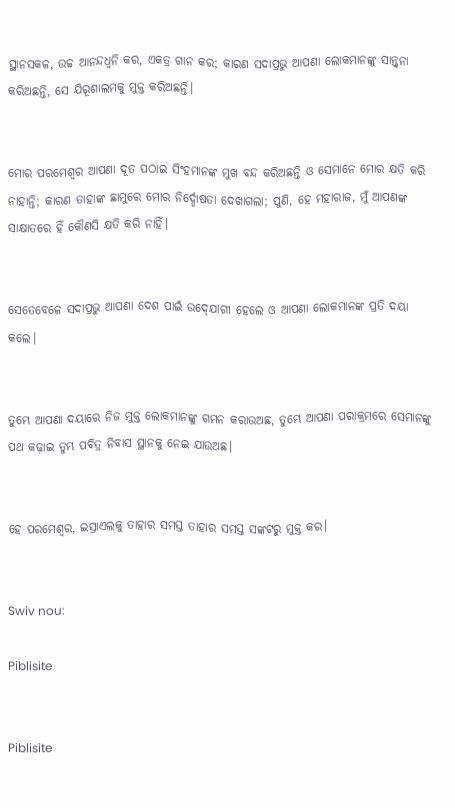ସ୍ଥାନସକଳ, ଉଚ୍ଚ ଆନନ୍ଦଧ୍ୱନି କର, ଏକତ୍ର ଗାନ କର; କାରଣ ସଦାପ୍ରଭୁ ଆପଣା ଲୋକମାନଙ୍କୁ ସାନ୍ତ୍ୱନା କରିଅଛନ୍ତି, ସେ ଯିରୂଶାଲମକୁ ମୁକ୍ତ କରିଅଛନ୍ତି।


ମୋର ପରମେଶ୍ୱର ଆପଣା ଦୂତ ପଠାଇ ସିଂହମାନଙ୍କ ମୁଖ ବନ୍ଦ କରିଅଛନ୍ତି ଓ ସେମାନେ ମୋର କ୍ଷତି କରି ନାହାନ୍ତି; କାରଣ ତାହାଙ୍କ ଛାମୁରେ ମୋର ନିର୍ଦ୍ଦୋଷତା ଦେଖାଗଲା; ପୁଣି, ହେ ମହାରାଜ, ମୁଁ ଆପଣଙ୍କ ସାକ୍ଷାତରେ ହିଁ କୌଣସି କ୍ଷତି କରି ନାହିଁ।


ସେତେବେଳେ ସଦାପ୍ରଭୁ ଆପଣା ଦେଶ ପାଇଁ ଉଦ୍‍ଯୋଗୀ ହେଲେ ଓ ଆପଣା ଲୋକମାନଙ୍କ ପ୍ରତି ଦୟା କଲେ।


ତୁମ୍ଭେ ଆପଣା ଦୟାରେ ନିଜ ମୁକ୍ତ ଲୋକମାନଙ୍କୁ ଗମନ କରାଉଅଛ, ତୁମ୍ଭେ ଆପଣା ପରାକ୍ରମରେ ସେମାନଙ୍କୁ ପଥ କଢ଼ାଇ ତୁମ୍ଭ ପବିତ୍ର ନିବାସ ସ୍ଥାନକୁ ନେଇ ଯାଉଅଛ।


ହେ ପରମେଶ୍ୱର, ଇସ୍ରାଏଲକୁ ତାହାର ସମସ୍ତ ତାହାର ସମସ୍ତ ସଙ୍କଟରୁ ମୁକ୍ତ କର।


Swiv nou:

Piblisite


Piblisite